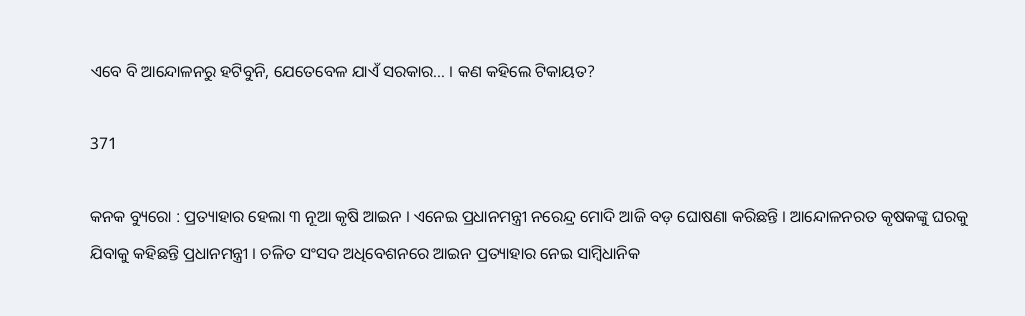ଏବେ ବି ଆନ୍ଦୋଳନରୁ ହଟିବୁନି, ଯେତେବେଳ ଯାଏଁ ସରକାର… । କଣ କହିଲେ ଟିକାୟତ?

371

କନକ ବ୍ୟୁରୋ : ପ୍ରତ୍ୟାହାର ହେଲା ୩ ନୂଆ କୃଷି ଆଇନ । ଏନେଇ ପ୍ରଧାନମନ୍ତ୍ରୀ ନରେନ୍ଦ୍ର ମୋଦି ଆଜି ବଡ଼ ଘୋଷଣା କରିଛନ୍ତି । ଆନ୍ଦୋଳନରତ କୃଷକଙ୍କୁ ଘରକୁ ଯିବାକୁ କହିଛନ୍ତି ପ୍ରଧାନମନ୍ତ୍ରୀ । ଚଳିତ ସଂସଦ ଅଧିବେଶନରେ ଆଇନ ପ୍ରତ୍ୟାହାର ନେଇ ସାମ୍ବିଧାନିକ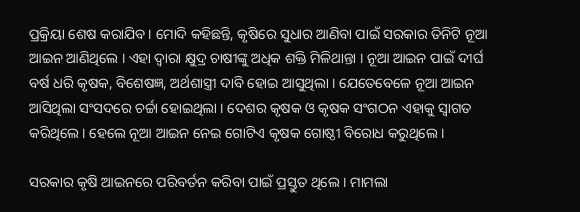ପ୍ରକ୍ରିୟା ଶେଷ କରାଯିବ । ମୋଦି କହିଛନ୍ତି, କୃଷିରେ ସୁଧାର ଆଣିବା ପାଇଁ ସରକାର ତିନିଟି ନୂଆ ଆଇନ ଆଣିଥିଲେ । ଏହା ଦ୍ୱାରା କ୍ଷୁଦ୍ର ଚାଷୀଙ୍କୁ ଅଧିକ ଶକ୍ତି ମିଳିଥାନ୍ତା । ନୂଆ ଆଇନ ପାଇଁ ଦୀର୍ଘ ବର୍ଷ ଧରି କୃଷକ, ବିଶେଷଜ୍ଞ, ଅର୍ଥଶାସ୍ତ୍ରୀ ଦାବି ହୋଇ ଆସୁଥିଲା । ଯେତେବେଳେ ନୂଆ ଆଇନ ଆସିଥିଲା ସଂସଦରେ ଚର୍ଚ୍ଚା ହୋଇଥିଲା । ଦେଶର କୃଷକ ଓ କୃଷକ ସଂଗଠନ ଏହାକୁ ସ୍ୱାଗତ କରିଥିଲେ । ହେଲେ ନୂଆ ଆଇନ ନେଇ ଗୋଟିଏ କୃଷକ ଗୋଷ୍ଠୀ ବିରୋଧ କରୁଥିଲେ ।

ସରକାର କୃଷି ଆଇନରେ ପରିବର୍ତନ କରିବା ପାଇଁ ପ୍ରସ୍ତୁତ ଥିଲେ । ମାମଲା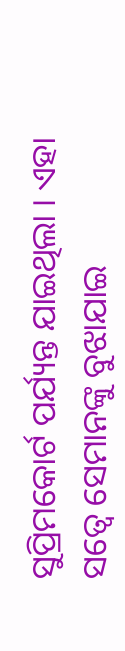ସୁପ୍ରିମକୋର୍ଟ ପର୍ଯ୍ୟନ୍ତ ଯାଇଥିଲା । ଏହା ସତ୍ୱେ ସେମାନଙ୍କୁ ବୁଝାଯାଇ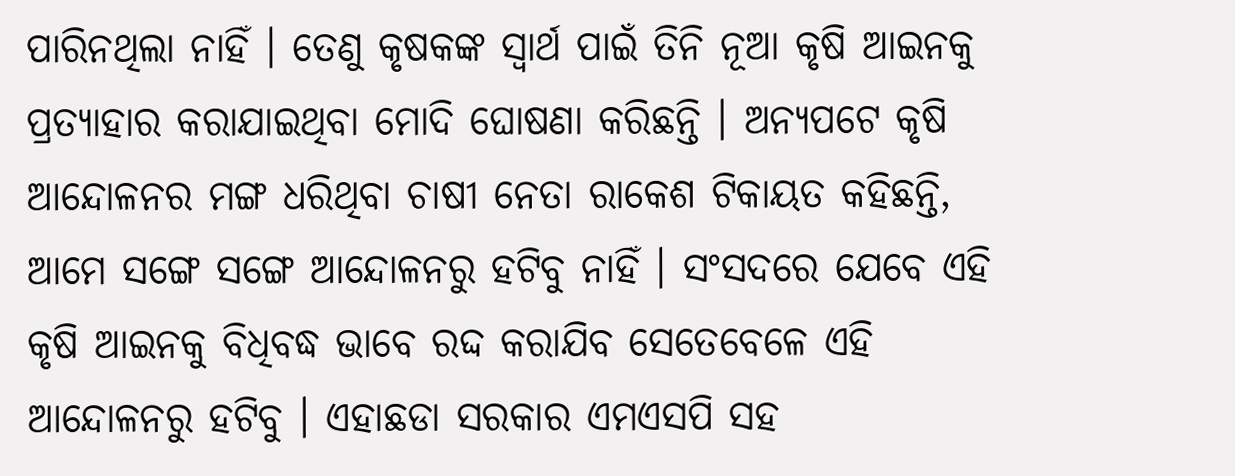ପାରିନଥିଲା ନାହିଁ । ତେଣୁ କୃଷକଙ୍କ ସ୍ୱାର୍ଥ ପାଇଁ ତିନି ନୂଆ କୃଷି ଆଇନକୁ ପ୍ରତ୍ୟାହାର କରାଯାଇଥିବା ମୋଦି ଘୋଷଣା କରିଛନ୍ତି । ଅନ୍ୟପଟେ କୃଷି ଆନ୍ଦୋଳନର ମଙ୍ଗ ଧରିଥିବା ଚାଷୀ ନେତା ରାକେଶ ଟିକାୟତ କହିଛନ୍ତି, ଆମେ ସଙ୍ଗେ ସଙ୍ଗେ ଆନ୍ଦୋଳନରୁ ହଟିବୁ ନାହିଁ । ସଂସଦରେ ଯେବେ ଏହି କୃଷି ଆଇନକୁ ବିଧିବଦ୍ଧ ଭାବେ ରଦ୍ଦ କରାଯିବ ସେତେବେଳେ ଏହି ଆନ୍ଦୋଳନରୁ ହଟିବୁ । ଏହାଛଡା ସରକାର ଏମଏସପି ସହ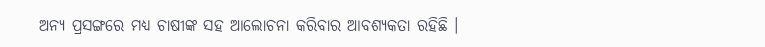ଅନ୍ୟ ପ୍ରସଙ୍ଗରେ ମଧ୍ୟ ଚାଷୀଙ୍କ ସହ ଆଲୋଚନା କରିବାର ଆବଶ୍ୟକତା ରହିଛି ।